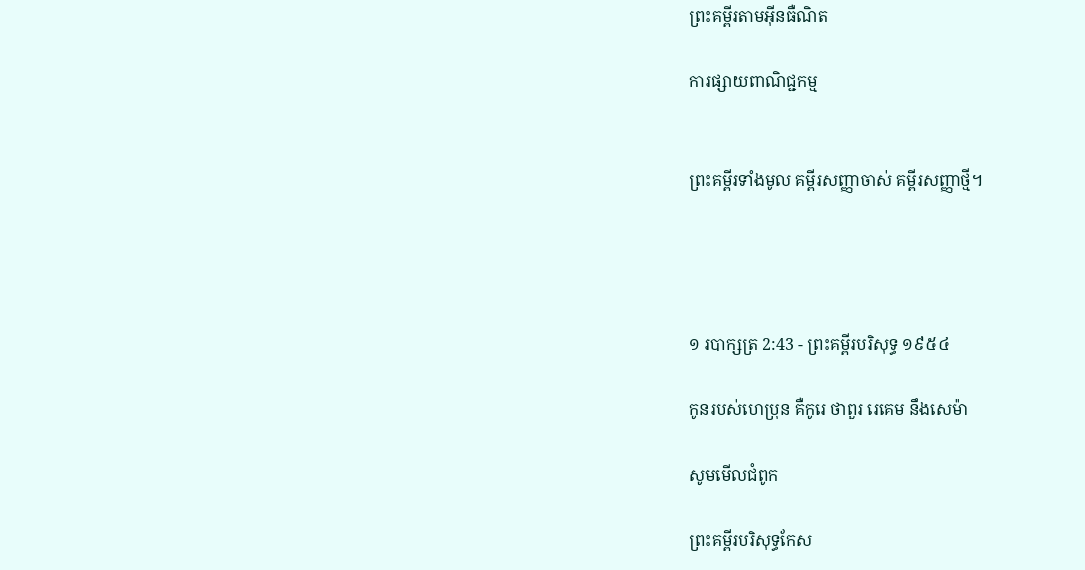ព្រះគម្ពីរតាមអ៊ីនធឺណិត

ការផ្សាយពាណិជ្ជកម្ម


ព្រះគម្ពីរទាំងមូល គម្ពីរសញ្ញាចាស់ គម្ពីរសញ្ញាថ្មី។




១ របា‌ក្សត្រ 2:43 - ព្រះគម្ពីរបរិសុទ្ធ ១៩៥៤

កូនរបស់ហេប្រុន គឺកូរេ ថាពួរ រេគេម នឹងសេម៉ា

សូមមើលជំពូក

ព្រះគម្ពីរបរិសុទ្ធកែស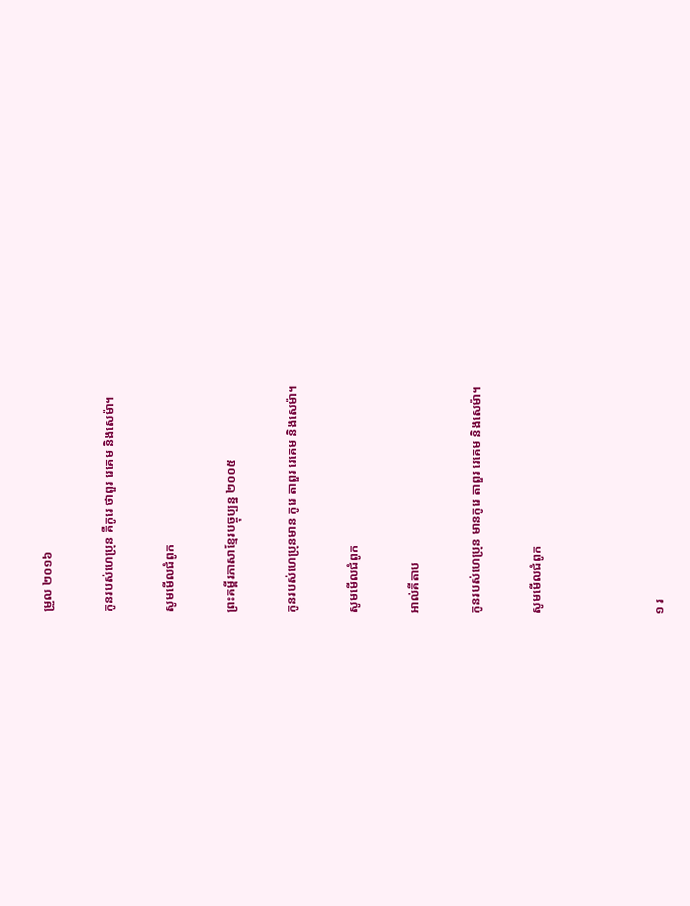ម្រួល ២០១៦

កូនរបស់ហេប្រុន គឺកូរេ ថាពួរ រេគេម និងសេម៉ា។

សូមមើលជំពូក

ព្រះគម្ពីរភាសាខ្មែរបច្ចុប្បន្ន ២០០៥

កូនរបស់ហេ‌ប្រុនមាន កូរេ តាពួរ រេគេម និងសេម៉ា។

សូមមើលជំពូក

អាល់គីតាប

កូនរបស់ហេ‌ប្រុន មានកូរេ តាពួរ រេគេម និងសេម៉ា។

សូមមើលជំពូក



១ រ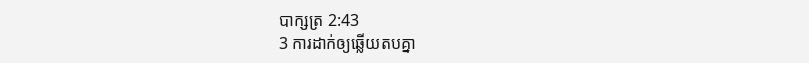បា‌ក្សត្រ 2:43
3 ការដាក់ឲ្យឆ្លើយតបគ្នា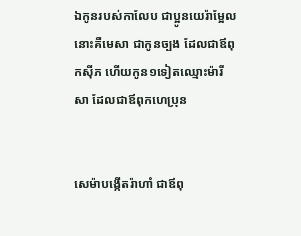ឯកូនរបស់កាលែប ជាប្អូនយេរ៉ា‌ម្អែល នោះគឺមេសា ជាកូនច្បង ដែលជាឪពុកស៊ីភ ហើយកូន១ទៀតឈ្មោះម៉ារីសា ដែលជាឪពុកហេប្រុន


សេម៉ាបង្កើតរ៉ាហាំ ជាឪពុ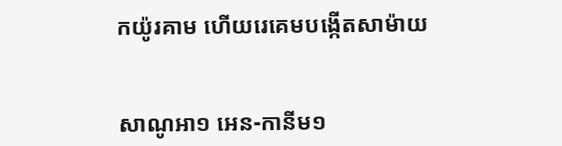កយ៉ូរគាម ហើយរេគេមបង្កើតសាម៉ាយ


សាណូអា១ អេន-កានីម១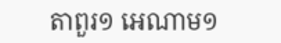តាពួរ១ អេណាម១